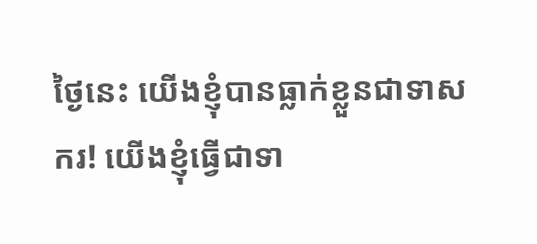ថ្ងៃនេះ យើងខ្ញុំបានធ្លាក់ខ្លួនជាទាសករ! យើងខ្ញុំធ្វើជាទា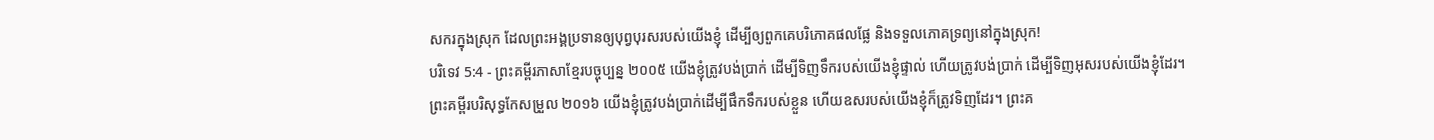សករក្នុងស្រុក ដែលព្រះអង្គប្រទានឲ្យបុព្វបុរសរបស់យើងខ្ញុំ ដើម្បីឲ្យពួកគេបរិភោគផលផ្លែ និងទទួលភោគទ្រព្យនៅក្នុងស្រុក!
បរិទេវ 5:4 - ព្រះគម្ពីរភាសាខ្មែរបច្ចុប្បន្ន ២០០៥ យើងខ្ញុំត្រូវបង់ប្រាក់ ដើម្បីទិញទឹករបស់យើងខ្ញុំផ្ទាល់ ហើយត្រូវបង់ប្រាក់ ដើម្បីទិញអុសរបស់យើងខ្ញុំដែរ។ ព្រះគម្ពីរបរិសុទ្ធកែសម្រួល ២០១៦ យើងខ្ញុំត្រូវបង់ប្រាក់ដើម្បីផឹកទឹករបស់ខ្លួន ហើយឧសរបស់យើងខ្ញុំក៏ត្រូវទិញដែរ។ ព្រះគ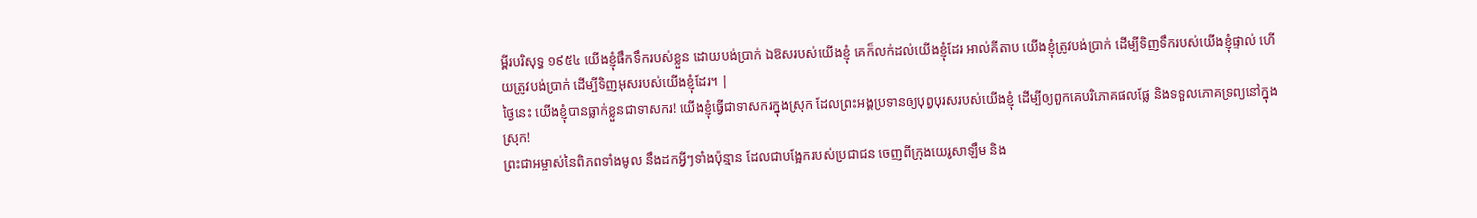ម្ពីរបរិសុទ្ធ ១៩៥៤ យើងខ្ញុំផឹកទឹករបស់ខ្លួន ដោយបង់ប្រាក់ ឯឱសរបស់យើងខ្ញុំ គេក៏លក់ដល់យើងខ្ញុំដែរ អាល់គីតាប យើងខ្ញុំត្រូវបង់ប្រាក់ ដើម្បីទិញទឹករបស់យើងខ្ញុំផ្ទាល់ ហើយត្រូវបង់ប្រាក់ ដើម្បីទិញអុសរបស់យើងខ្ញុំដែរ។ |
ថ្ងៃនេះ យើងខ្ញុំបានធ្លាក់ខ្លួនជាទាសករ! យើងខ្ញុំធ្វើជាទាសករក្នុងស្រុក ដែលព្រះអង្គប្រទានឲ្យបុព្វបុរសរបស់យើងខ្ញុំ ដើម្បីឲ្យពួកគេបរិភោគផលផ្លែ និងទទួលភោគទ្រព្យនៅក្នុងស្រុក!
ព្រះជាអម្ចាស់នៃពិភពទាំងមូល នឹងដកអ្វីៗទាំងប៉ុន្មាន ដែលជាបង្អែករបស់ប្រជាជន ចេញពីក្រុងយេរូសាឡឹម និង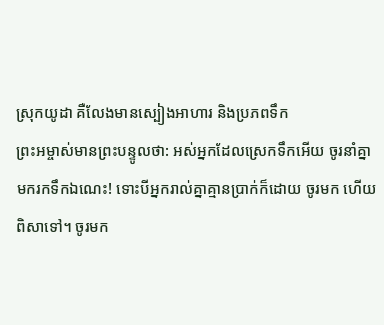ស្រុកយូដា គឺលែងមានស្បៀងអាហារ និងប្រភពទឹក
ព្រះអម្ចាស់មានព្រះបន្ទូលថា: អស់អ្នកដែលស្រេកទឹកអើយ ចូរនាំគ្នាមករកទឹកឯណេះ! ទោះបីអ្នករាល់គ្នាគ្មានប្រាក់ក៏ដោយ ចូរមក ហើយពិសាទៅ។ ចូរមក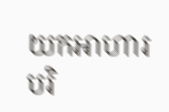យកអាហារបរិ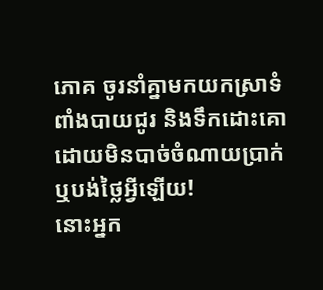ភោគ ចូរនាំគ្នាមកយកស្រាទំពាំងបាយជូរ និងទឹកដោះគោដោយមិនបាច់ចំណាយប្រាក់ ឬបង់ថ្លៃអ្វីឡើយ!
នោះអ្នក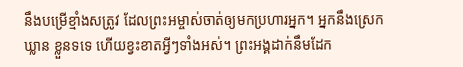នឹងបម្រើខ្មាំងសត្រូវ ដែលព្រះអម្ចាស់ចាត់ឲ្យមកប្រហារអ្នក។ អ្នកនឹងស្រេកឃ្លាន ខ្លួនទទេ ហើយខ្វះខាតអ្វីៗទាំងអស់។ ព្រះអង្គដាក់នឹមដែក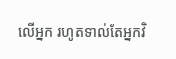លើអ្នក រហូតទាល់តែអ្នកវិ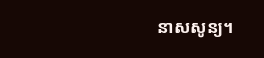នាសសូន្យ។